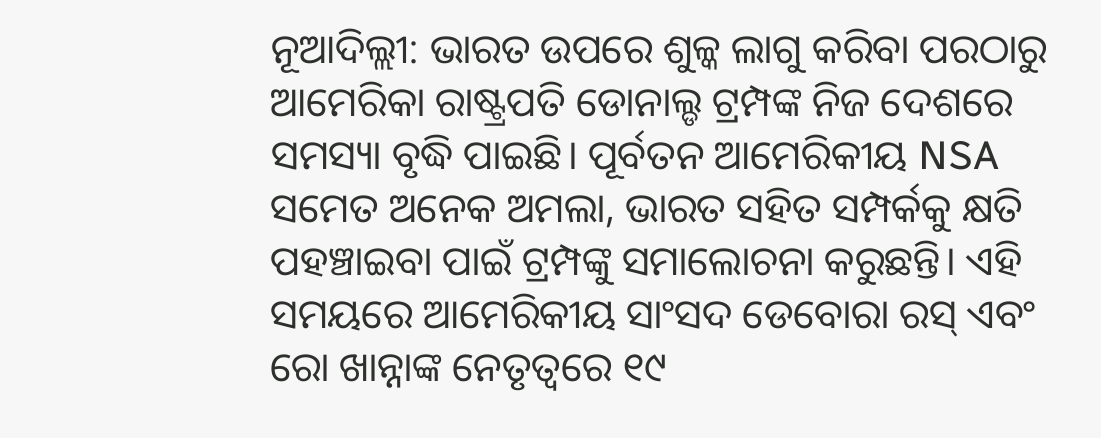ନୂଆଦିଲ୍ଲୀ: ଭାରତ ଉପରେ ଶୁଳ୍କ ଲାଗୁ କରିବା ପରଠାରୁ ଆମେରିକା ରାଷ୍ଟ୍ରପତି ଡୋନାଲ୍ଡ ଟ୍ରମ୍ପଙ୍କ ନିଜ ଦେଶରେ ସମସ୍ୟା ବୃଦ୍ଧି ପାଇଛି। ପୂର୍ବତନ ଆମେରିକୀୟ NSA ସମେତ ଅନେକ ଅମଲା, ଭାରତ ସହିତ ସମ୍ପର୍କକୁ କ୍ଷତି ପହଞ୍ଚାଇବା ପାଇଁ ଟ୍ରମ୍ପଙ୍କୁ ସମାଲୋଚନା କରୁଛନ୍ତି। ଏହି ସମୟରେ ଆମେରିକୀୟ ସାଂସଦ ଡେବୋରା ରସ୍ ଏବଂ ରୋ ଖାନ୍ନାଙ୍କ ନେତୃତ୍ୱରେ ୧୯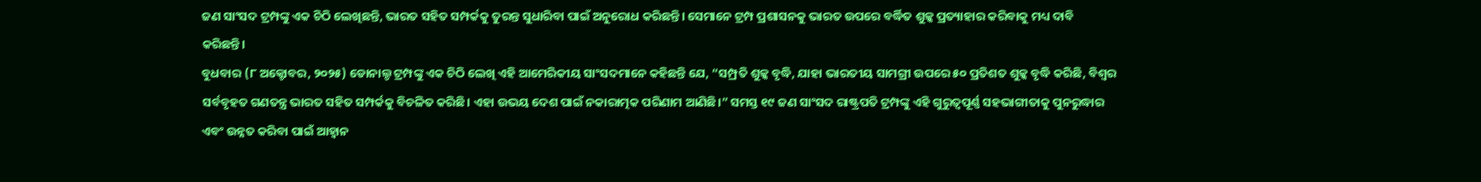ଜଣ ସାଂସଦ ଟ୍ରମ୍ପଙ୍କୁ ଏକ ଚିଠି ଲେଖିଛନ୍ତି, ଭାରତ ସହିତ ସମ୍ପର୍କକୁ ତୁରନ୍ତ ସୁଧାରିବା ପାଇଁ ଅନୁରୋଧ କରିଛନ୍ତି। ସେମାନେ ଟ୍ରମ୍ପ ପ୍ରଶାସନକୁ ଭାରତ ଉପରେ ବର୍ଦ୍ଧିତ ଶୁଳ୍କ ପ୍ରତ୍ୟାହାର କରିବାକୁ ମଧ୍ୟ ଦାବି କରିଛନ୍ତି।
ବୁଧବାର (୮ ଅକ୍ଟୋବର, ୨୦୨୫) ଡୋନାଲ୍ଡ ଟ୍ରମ୍ପଙ୍କୁ ଏକ ଚିଠି ଲେଖି ଏହି ଆମେରିକୀୟ ସାଂସଦମାନେ କହିଛନ୍ତି ଯେ, “ସମ୍ପ୍ରତି ଶୁଳ୍କ ବୃଦ୍ଧି, ଯାହା ଭାରତୀୟ ସାମଗ୍ରୀ ଉପରେ ୫୦ ପ୍ରତିଶତ ଶୁଳ୍କ ବୃଦ୍ଧି କରିଛି, ବିଶ୍ୱର ସର୍ବବୃହତ ଗଣତନ୍ତ୍ର ଭାରତ ସହିତ ସମ୍ପର୍କକୁ ବିଚଳିତ କରିଛି। ଏହା ଉଭୟ ଦେଶ ପାଇଁ ନକାରାତ୍ମକ ପରିଣାମ ଆଣିଛି।” ସମସ୍ତ ୧୯ ଜଣ ସାଂସଦ ରାଷ୍ଟ୍ରପତି ଟ୍ରମ୍ପଙ୍କୁ ଏହି ଗୁରୁତ୍ୱପୂର୍ଣ୍ଣ ସହଭାଗୀତାକୁ ପୁନରୁଦ୍ଧାର ଏବଂ ଉନ୍ନତ କରିବା ପାଇଁ ଆହ୍ୱାନ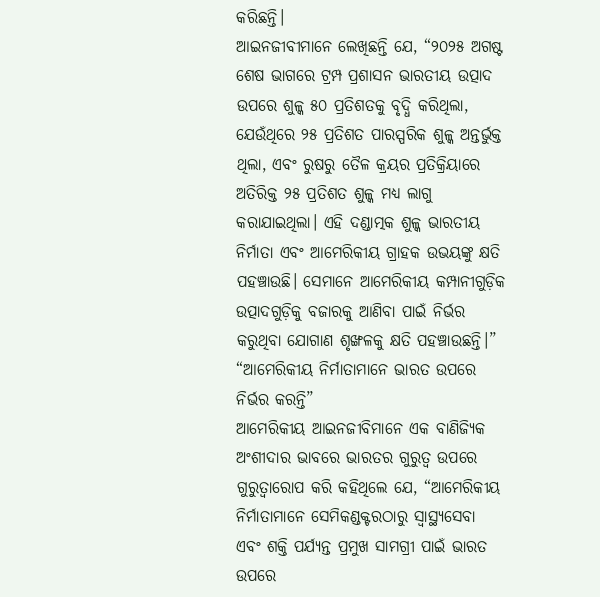କରିଛନ୍ତି।
ଆଇନଜୀବୀମାନେ ଲେଖିଛନ୍ତି ଯେ, “୨୦୨୫ ଅଗଷ୍ଟ ଶେଷ ଭାଗରେ ଟ୍ରମ୍ପ ପ୍ରଶାସନ ଭାରତୀୟ ଉତ୍ପାଦ ଉପରେ ଶୁଳ୍କ ୫୦ ପ୍ରତିଶତକୁ ବୃଦ୍ଧି କରିଥିଲା, ଯେଉଁଥିରେ ୨୫ ପ୍ରତିଶତ ପାରସ୍ପରିକ ଶୁଳ୍କ ଅନ୍ତର୍ଭୁକ୍ତ ଥିଲା, ଏବଂ ରୁଷରୁ ତୈଳ କ୍ରୟର ପ୍ରତିକ୍ରିୟାରେ ଅତିରିକ୍ତ ୨୫ ପ୍ରତିଶତ ଶୁଳ୍କ ମଧ୍ୟ ଲାଗୁ କରାଯାଇଥିଲା। ଏହି ଦଣ୍ଡାତ୍ମକ ଶୁଳ୍କ ଭାରତୀୟ ନିର୍ମାତା ଏବଂ ଆମେରିକୀୟ ଗ୍ରାହକ ଉଭୟଙ୍କୁ କ୍ଷତି ପହଞ୍ଚାଉଛି। ସେମାନେ ଆମେରିକୀୟ କମ୍ପାନୀଗୁଡ଼ିକ ଉତ୍ପାଦଗୁଡ଼ିକୁ ବଜାରକୁ ଆଣିବା ପାଇଁ ନିର୍ଭର କରୁଥିବା ଯୋଗାଣ ଶୃଙ୍ଖଳକୁ କ୍ଷତି ପହଞ୍ଚାଉଛନ୍ତି।”
“ଆମେରିକୀୟ ନିର୍ମାତାମାନେ ଭାରତ ଉପରେ ନିର୍ଭର କରନ୍ତି”
ଆମେରିକୀୟ ଆଇନଜୀବିମାନେ ଏକ ବାଣିଜ୍ୟିକ ଅଂଶୀଦାର ଭାବରେ ଭାରତର ଗୁରୁତ୍ୱ ଉପରେ ଗୁରୁତ୍ୱାରୋପ କରି କହିଥିଲେ ଯେ, “ଆମେରିକୀୟ ନିର୍ମାତାମାନେ ସେମିକଣ୍ଡକ୍ଟରଠାରୁ ସ୍ୱାସ୍ଥ୍ୟସେବା ଏବଂ ଶକ୍ତି ପର୍ଯ୍ୟନ୍ତ ପ୍ରମୁଖ ସାମଗ୍ରୀ ପାଇଁ ଭାରତ ଉପରେ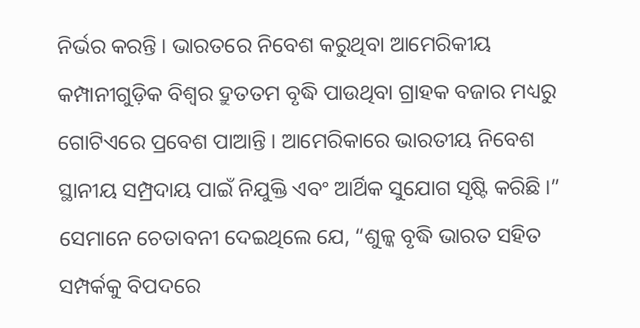ନିର୍ଭର କରନ୍ତି। ଭାରତରେ ନିବେଶ କରୁଥିବା ଆମେରିକୀୟ କମ୍ପାନୀଗୁଡ଼ିକ ବିଶ୍ୱର ଦ୍ରୁତତମ ବୃଦ୍ଧି ପାଉଥିବା ଗ୍ରାହକ ବଜାର ମଧ୍ୟରୁ ଗୋଟିଏରେ ପ୍ରବେଶ ପାଆନ୍ତି। ଆମେରିକାରେ ଭାରତୀୟ ନିବେଶ ସ୍ଥାନୀୟ ସମ୍ପ୍ରଦାୟ ପାଇଁ ନିଯୁକ୍ତି ଏବଂ ଆର୍ଥିକ ସୁଯୋଗ ସୃଷ୍ଟି କରିଛି।”
ସେମାନେ ଚେତାବନୀ ଦେଇଥିଲେ ଯେ, “ଶୁଳ୍କ ବୃଦ୍ଧି ଭାରତ ସହିତ ସମ୍ପର୍କକୁ ବିପଦରେ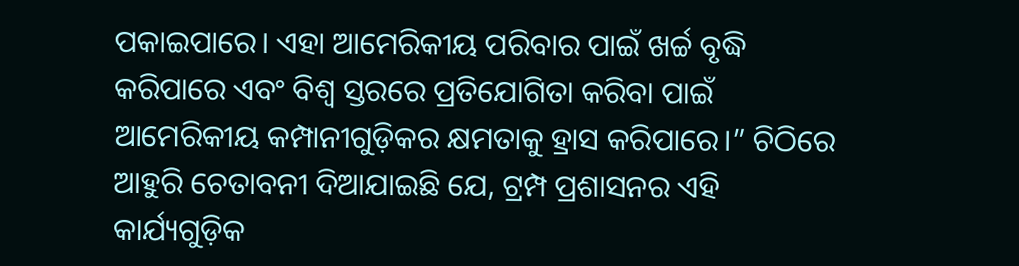ପକାଇପାରେ। ଏହା ଆମେରିକୀୟ ପରିବାର ପାଇଁ ଖର୍ଚ୍ଚ ବୃଦ୍ଧି କରିପାରେ ଏବଂ ବିଶ୍ୱ ସ୍ତରରେ ପ୍ରତିଯୋଗିତା କରିବା ପାଇଁ ଆମେରିକୀୟ କମ୍ପାନୀଗୁଡ଼ିକର କ୍ଷମତାକୁ ହ୍ରାସ କରିପାରେ।” ଚିଠିରେ ଆହୁରି ଚେତାବନୀ ଦିଆଯାଇଛି ଯେ, ଟ୍ରମ୍ପ ପ୍ରଶାସନର ଏହି କାର୍ଯ୍ୟଗୁଡ଼ିକ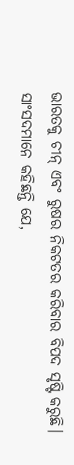ଭାରତକୁ ଚୀନ୍ ଏବଂ ରୁଷର ନିକଟତର କରିବାର ବିପଦ ସୃଷ୍ଟି କରୁଛି।
ସାଂସଦମାନେ କହିଛନ୍ତି ଯେ,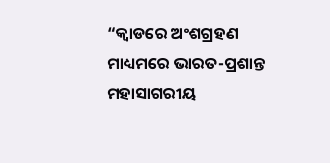“କ୍ୱାଡରେ ଅଂଶଗ୍ରହଣ ମାଧ୍ୟମରେ ଭାରତ-ପ୍ରଶାନ୍ତ ମହାସାଗରୀୟ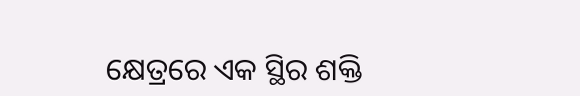କ୍ଷେତ୍ରରେ ଏକ ସ୍ଥିର ଶକ୍ତି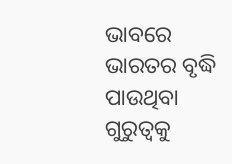ଭାବରେ ଭାରତର ବୃଦ୍ଧି ପାଉଥିବା ଗୁରୁତ୍ୱକୁ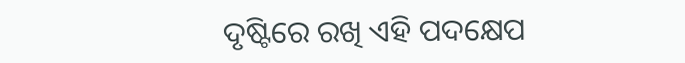ଦୃଷ୍ଟିରେ ରଖି ଏହି ପଦକ୍ଷେପ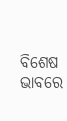ବିଶେଷ ଭାବରେ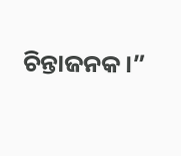ଚିନ୍ତାଜନକ।”